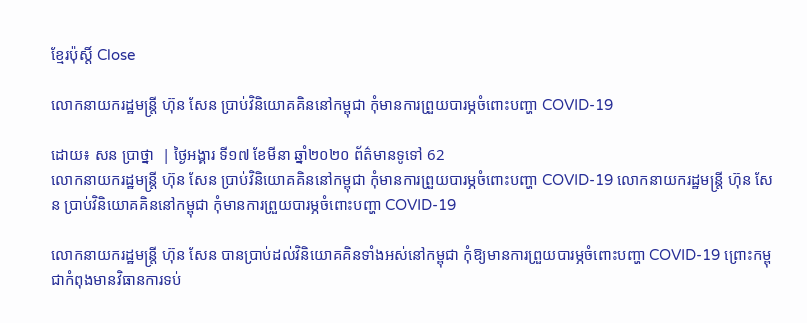ខ្មែរប៉ុស្ដិ៍ Close

លោកនាយករដ្ឋមន្ត្រី ហ៊ុន សែន ប្រាប់វិនិយោគគិននៅកម្ពុជា កុំមានការព្រួយបារម្ភចំពោះបញ្ហា COVID-19

ដោយ៖ សន ប្រាថ្នា  | ថ្ងៃអង្គារ ទី១៧ ខែមីនា ឆ្នាំ២០២០ ព័ត៌មានទូទៅ 62
លោកនាយករដ្ឋមន្ត្រី ហ៊ុន សែន ប្រាប់វិនិយោគគិននៅកម្ពុជា កុំមានការព្រួយបារម្ភចំពោះបញ្ហា COVID-19 លោកនាយករដ្ឋមន្ត្រី ហ៊ុន សែន ប្រាប់វិនិយោគគិននៅកម្ពុជា កុំមានការព្រួយបារម្ភចំពោះបញ្ហា COVID-19

លោកនាយករដ្ឋមន្ត្រី ហ៊ុន សែន បានប្រាប់ដល់វិនិយោគគិនទាំងអស់នៅកម្ពុជា កុំឱ្យមានការព្រួយបារម្ភចំពោះបញ្ហា COVID-19 ព្រោះកម្ពុជាកំពុងមានវិធានការទប់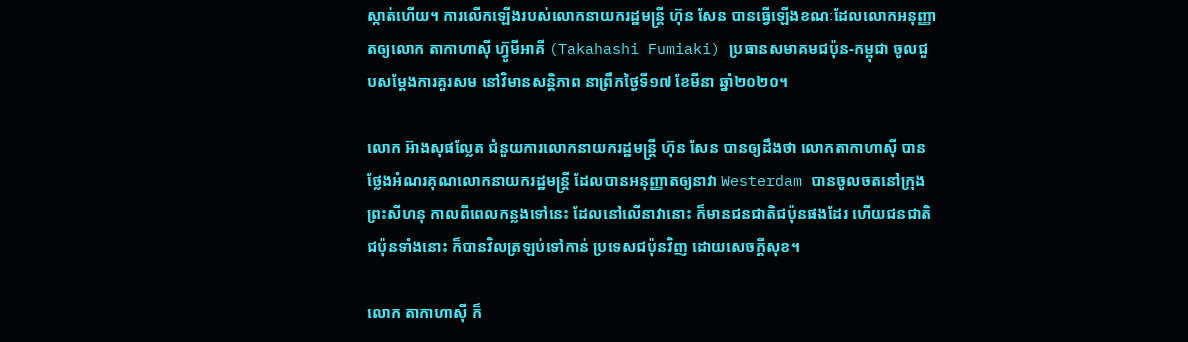ស្កាត់ហើយ។ ការលើកឡើងរបស់លោកនាយករដ្ឋមន្ត្រី ហ៊ុន សែន បានធ្វើឡើងខណៈដែលលោកអនុញ្ញាតឲ្យលោក តាកាហាស៊ី ហ្វ៊ូមីអាគី (Takahashi Fumiaki) ប្រធានសមាគមជប៉ុន-កម្ពុជា ចូលជួបសម្តែងការគួរសម នៅវិមានសន្តិភាព នាព្រឹកថ្ងៃទី១៧ ខែមីនា ឆ្នាំ២០២០។

លោក អ៊ាងសុផល្លែត ជំនួយការលោកនាយករដ្ឋមន្ត្រី ហ៊ុន សែន បានឲ្យដឹងថា លោកតាកាហាស៊ី បានថ្លែងអំណរគុណលោកនាយករដ្ឋមន្ត្រី ដែលបានអនុញ្ញាតឲ្យនាវា Westerdam បានចូលចតនៅក្រុងព្រះសីហនុ កាលពីពេលកន្លងទៅនេះ ដែលនៅលើនាវានោះ ក៏មានជនជាតិជប៉ុនផងដែរ ហើយជនជាតិជប៉ុនទាំងនោះ ក៏បានវិលត្រឡប់ទៅកាន់ ប្រទេសជប៉ុនវិញ ដោយសេចក្ដីសុខ។

លោក តាកាហាស៊ី ក៏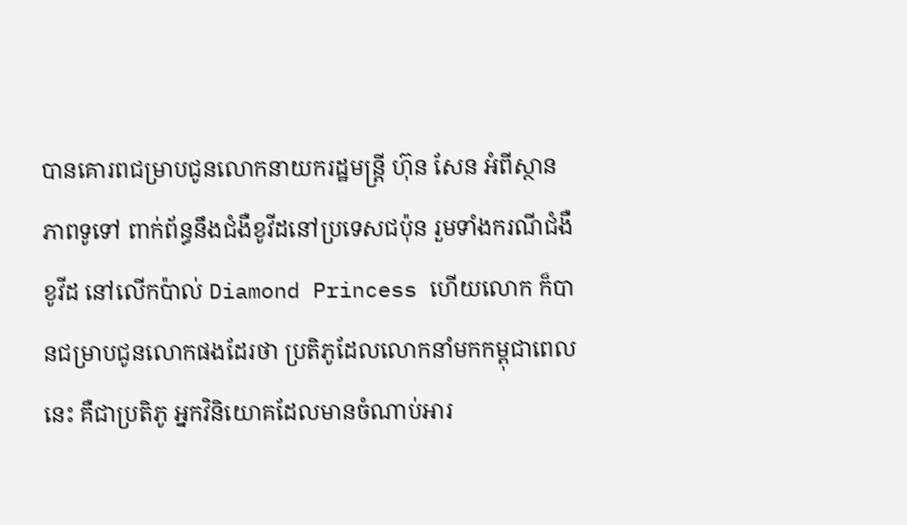បានគោរពជម្រាបជូនលោកនាយករដ្ឋមន្ត្រី ហ៊ុន សែន អំពីស្ថានភាពទូទៅ ពាក់ព័ន្ធនឹងជំងឺខូវីដនៅប្រទេសជប៉ុន រួមទាំងករណីជំងឺខូវីដ នៅលើកប៉ាល់ Diamond Princess ហើយលោក ក៏បានជម្រាបជូនលោកផងដែរថា ប្រតិភូដែលលោកនាំមកកម្ពុជាពេលនេះ គឺជាប្រតិភូ អ្នកវិនិយោគដែលមានចំណាប់អារ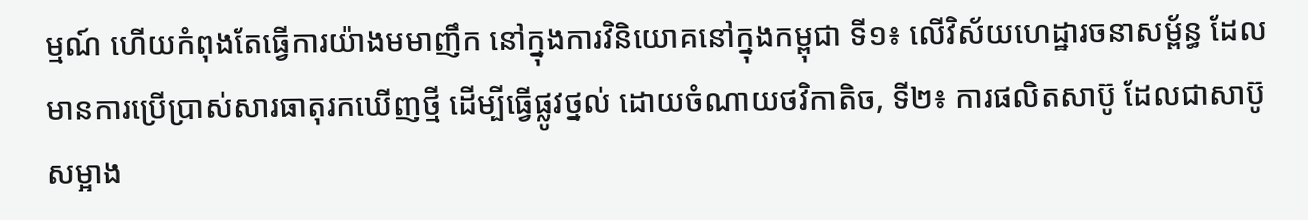ម្មណ៍ ហើយកំពុងតែធ្វើការយ៉ាងមមាញឹក នៅក្នុងការវិនិយោគនៅក្នុងកម្ពុជា ទី១៖ លើវិស័យហេដ្ឋារចនាសម្ព័ន្ធ ដែលមានការប្រើប្រាស់សារធាតុរកឃើញថ្មី ដើម្បីធ្វើផ្លូវថ្នល់ ដោយចំណាយថវិកាតិច, ទី២៖ ការផលិតសាប៊ូ ដែលជាសាប៊ូសម្អាង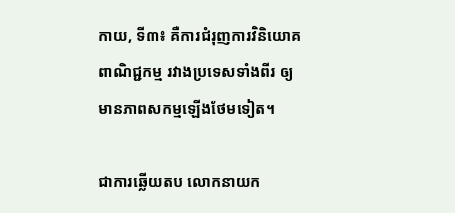កាយ, ទី៣៖ គឺការជំរុញការវិនិយោគពាណិជ្ជកម្ម រវាងប្រទេសទាំងពីរ ឲ្យមានភាពសកម្មឡើងថែមទៀត។

ជាការឆ្លើយតប លោកនាយក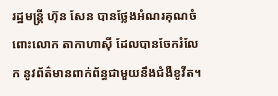រដ្ឋមន្ត្រី ហ៊ុន សែន បានថ្លែងអំណរគុណចំពោះលោក តាកាហាស៊ី ដែលបានចែករំលែក នូវព័ត៌មានពាក់ព័ន្ធជាមួយនឹងជំងឺខូវីត។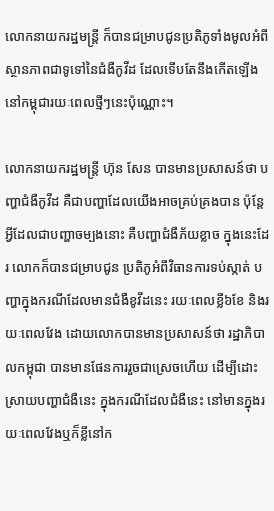លោកនាយករដ្ឋមន្ត្រី ក៏បានជម្រាបជូនប្រតិភូទាំងមូលអំពីស្ថានភាពជាទូទៅនៃជំងឺកូវីដ ដែលទើបតែនឹងកើតឡើង នៅកម្ពុជារយៈពេលថ្មីៗនេះប៉ុណ្ណោះ។

លោកនាយករដ្ឋមន្ត្រី ហ៊ុន សែន បានមានប្រសាសន៍ថា បញ្ហាជំងឺកូវីដ គឺជាបញ្ហាដែលយើងអាចគ្រប់គ្រងបាន ប៉ុន្តែអ្វីដែលជាបញ្ហាចម្បងនោះ គឺបញ្ហាជំងឺភ័យខ្លាច ក្នុងនេះដែរ លោកក៏បានជម្រាបជូន ប្រតិភូអំពីវិធានការទប់ស្កាត់ បញ្ហាក្នុងករណីដែលមានជំងឺខូវីដនេះ រយៈពេលខ្លី៦ខែ និងរយៈពេលវែង ដោយលោកបានមានប្រសាសន៍ថា រដ្ឋាភិបាលកម្ពុជា បានមានផែនការរួចជាស្រេចហើយ ដើម្បីដោះស្រាយបញ្ហាជំងឺនេះ ក្នុងករណីដែលជំងឺនេះ នៅមានក្នុងរយៈពេលវែងឬក៏ខ្លីនៅក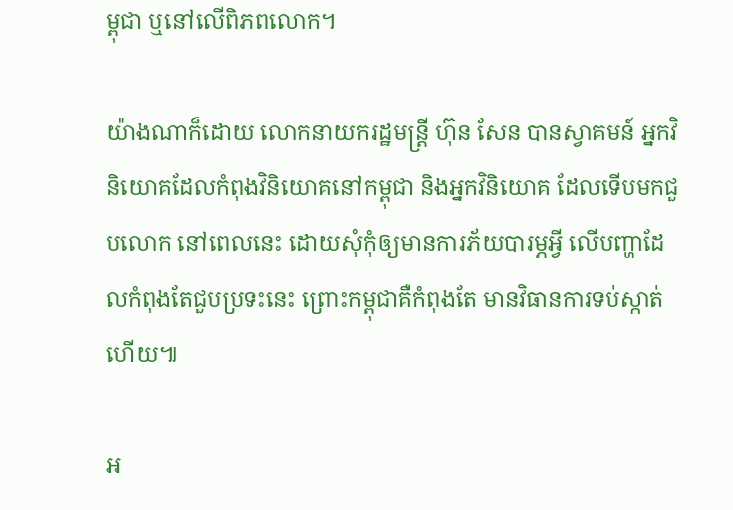ម្ពុជា ឬនៅលើពិភពលោក។

យ៉ាងណាក៏ដោយ លោកនាយករដ្ឋមន្ត្រី ហ៊ុន សែន បានស្វាគមន៍ អ្នកវិនិយោគដែលកំពុងវិនិយោគនៅកម្ពុជា និងអ្នកវិនិយោគ ដែលទើបមកជួបលោក នៅពេលនេះ ដោយសុំកុំឲ្យមានការភ័យបារម្ភអ្វី លើបញ្ហាដែលកំពុងតែជួបប្រទះនេះ ព្រោះកម្ពុជាគឺកំពុងតែ មានវិធានការទប់ស្កាត់ហើយ៕

អ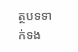ត្ថបទទាក់ទង